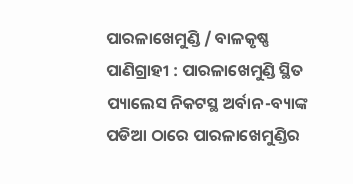ପାରଳାଖେମୁଣ୍ଡି / ବାଳକୃଷ୍ଣ ପାଣିଗ୍ରାହୀ : ପାରଳାଖେମୁଣ୍ଡି ସ୍ଥିତ ପ୍ୟାଲେସ ନିକଟସ୍ଥ ଅର୍ବାନ-ବ୍ୟାଙ୍କ ପଡିଆ ଠାରେ ପାରଳାଖେମୁଣ୍ଡିର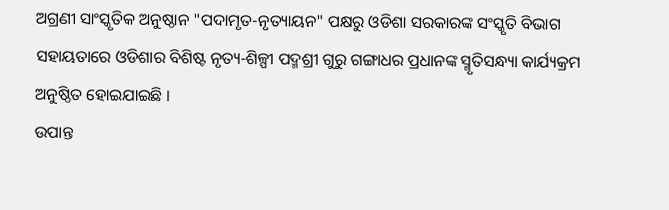ଅଗ୍ରଣୀ ସାଂସ୍କୃତିକ ଅନୁଷ୍ଠାନ "ପଦାମୃତ-ନୃତ୍ୟାୟନ" ପକ୍ଷରୁ ଓଡିଶା ସରକାରଙ୍କ ସଂସ୍କୃତି ବିଭାଗ ସହାୟତାରେ ଓଡିଶାର ବିଶିଷ୍ଟ ନୃତ୍ୟ-ଶିଳ୍ପୀ ପଦ୍ମଶ୍ରୀ ଗୁରୁ ଗଙ୍ଗାଧର ପ୍ରଧାନଙ୍କ ସ୍ମୃତିସନ୍ଧ୍ୟା କାର୍ଯ୍ୟକ୍ରମ ଅନୁଷ୍ଠିତ ହୋଇଯାଇଛି ।
ଉପାନ୍ତ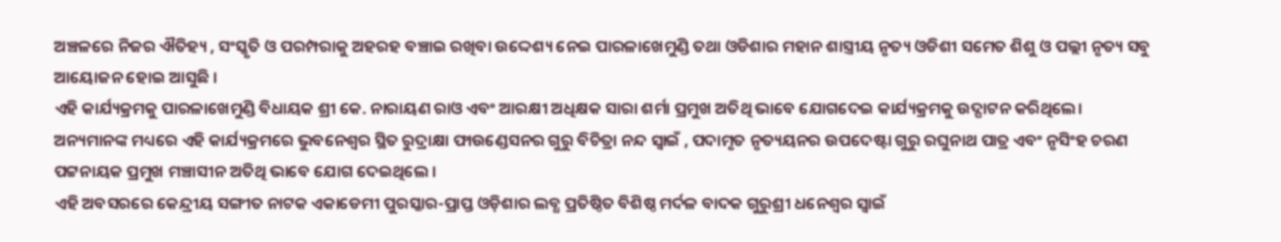ଅଞ୍ଚଳରେ ନିଜର ଐତିହ୍ୟ , ସଂସ୍କୃତି ଓ ପରମ୍ପରାକୁ ଅହରହ ବଞ୍ଚାଇ ରଖିବା ଉଦ୍ଦେଶ୍ୟ ନେଇ ପାରଳାଖେମୁଣ୍ଡି ତଥା ଓଡିଶାର ମହାନ ଶାସ୍ତ୍ରୀୟ ନୃତ୍ୟ ଓଡିଶୀ ସମେତ ଶିଶୁ ଓ ପଲ୍ଲୀ ନୃତ୍ୟ ସବୁ ଆୟୋଜନ ହୋଇ ଆସୁଛି ।
ଏହି କାର୍ଯ୍ୟକ୍ରମକୁ ପାରଳାଖେମୁଣ୍ଡି ବିଧାୟକ ଶ୍ରୀ କେ. ନାରାୟଣ ରାଓ ଏବଂ ଆରକ୍ଷୀ ଅଧିକ୍ଷକ ସାରା ଶର୍ମା ପ୍ରମୁଖ ଅତିଥି ଭାବେ ଯୋଗଦେଇ କାର୍ଯ୍ୟକ୍ରମକୁ ଉଦ୍ଘାଟନ କରିଥିଲେ।
ଅନ୍ୟମାନଙ୍କ ମଧ୍ୟରେ ଏହି କାର୍ଯ୍ୟକ୍ରମରେ ଭୁବନେଶ୍ୱର ସ୍ଥିତ ରୁଦ୍ରାକ୍ଷା ଫାଉଣ୍ଡେସନର ଗୁରୁ ବିଚିତ୍ରା ନନ୍ଦ ସ୍ବାଇଁ , ପଦାମୃତ ନୃତ୍ୟୟନର ଉପଦେଷ୍ଟା ଗୁରୁ ରଘୁନାଥ ପାତ୍ର ଏବଂ ନୃସିଂହ ଚରଣ ପଟ୍ଟନାୟକ ପ୍ରମୁଖ ମଞ୍ଚାସୀନ ଅତିଥି ଭାବେ ଯୋଗ ଦେଇଥିଲେ ।
ଏହି ଅବସରରେ କେନ୍ଦ୍ରୀୟ ସଙ୍ଗୀତ ନାଟକ ଏକାଡେମୀ ପୁରସ୍କାର-ପ୍ରାପ୍ତ ଓଡ଼ିଶାର ଲବ୍ଧ ପ୍ରତିଷ୍ଠିତ ବିଶିଷ୍ଠ ମର୍ଦଳ ବାଦକ ଗୁରୁଶ୍ରୀ ଧନେଶ୍ୱର ସ୍ବାଇଁ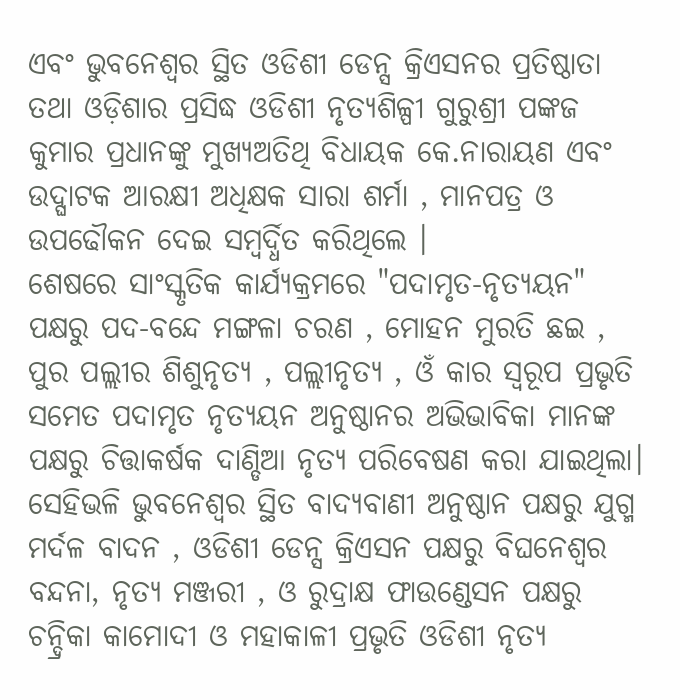ଏବଂ ଭୁବନେଶ୍ୱର ସ୍ଥିତ ଓଡିଶୀ ଡେନ୍ସ କ୍ରିଏସନର ପ୍ରତିଷ୍ଠାତା ତଥା ଓଡ଼ିଶାର ପ୍ରସିଦ୍ଧ ଓଡିଶୀ ନୃତ୍ୟଶିଳ୍ପୀ ଗୁରୁଶ୍ରୀ ପଙ୍କଜ କୁମାର ପ୍ରଧାନଙ୍କୁ ମୁଖ୍ୟଅତିଥି ବିଧାୟକ କେ.ନାରାୟଣ ଏବଂ ଉଦ୍ଘାଟକ ଆରକ୍ଷୀ ଅଧିକ୍ଷକ ସାରା ଶର୍ମା , ମାନପତ୍ର ଓ ଉପଢୌକନ ଦେଇ ସମ୍ବର୍ଦ୍ଧିତ କରିଥିଲେ ।
ଶେଷରେ ସାଂସ୍କୃତିକ କାର୍ଯ୍ୟକ୍ରମରେ "ପଦାମୃତ-ନୃତ୍ୟୟନ" ପକ୍ଷରୁ ପଦ-ବନ୍ଦେ ମଙ୍ଗଳା ଚରଣ , ମୋହନ ମୁରତି ଛଇ , ପୁର ପଲ୍ଲୀର ଶିଶୁନୃତ୍ୟ , ପଲ୍ଲୀନୃତ୍ୟ , ଓଁ କାର ସ୍ୱରୂପ ପ୍ରଭୃତି ସମେତ ପଦାମୃତ ନୃତ୍ୟୟନ ଅନୁଷ୍ଠାନର ଅଭିଭାବିକା ମାନଙ୍କ ପକ୍ଷରୁ ଚିତ୍ତାକର୍ଷକ ଦାଣ୍ଡିଆ ନୃତ୍ୟ ପରିବେଷଣ କରା ଯାଇଥିଲା।
ସେହିଭଳି ଭୁବନେଶ୍ୱର ସ୍ଥିତ ବାଦ୍ୟବାଣୀ ଅନୁଷ୍ଠାନ ପକ୍ଷରୁ ଯୁଗ୍ମ ମର୍ଦଳ ବାଦନ , ଓଡିଶୀ ଡେନ୍ସ କ୍ରିଏସନ ପକ୍ଷରୁ ବିଘନେଶ୍ବର ବନ୍ଦନା, ନୃତ୍ୟ ମଞ୍ଜରୀ , ଓ ରୁଦ୍ରାକ୍ଷ ଫାଉଣ୍ଡେସନ ପକ୍ଷରୁ ଚନ୍ଦ୍ରିକା କାମୋଦୀ ଓ ମହାକାଳୀ ପ୍ରଭୃତି ଓଡିଶୀ ନୃତ୍ୟ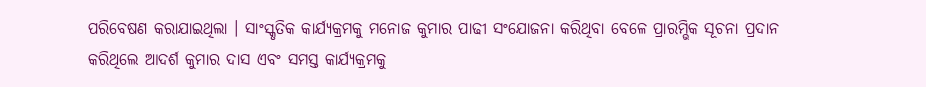ପରିବେଷଣ କରାଯାଇଥିଲା । ସାଂସ୍କୃତିକ କାର୍ଯ୍ୟକ୍ରମକୁ ମନୋଜ କୁମାର ପାଢୀ ସଂଯୋଜନା କରିଥିବା ବେଳେ ପ୍ରାରମ୍ଭିକ ସୂଚନା ପ୍ରଦାନ କରିଥିଲେ ଆଦର୍ଶ କୁମାର ଦାସ ଏବଂ ସମସ୍ତ କାର୍ଯ୍ୟକ୍ରମକୁ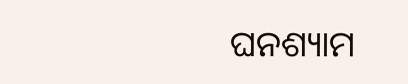ଘନଶ୍ୟାମ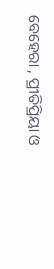ବେହେରା , ପ୍ରୀତିପ୍ରିୟା ଓ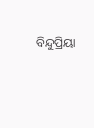ବିନ୍ଦୁପ୍ରିୟା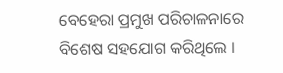ବେହେରା ପ୍ରମୁଖ ପରିଚାଳନାରେ ବିଶେଷ ସହଯୋଗ କରିଥିଲେ ।